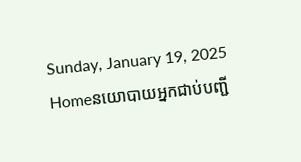Sunday, January 19, 2025
Homeនយោបាយអ្នកជាប់បញ្ជី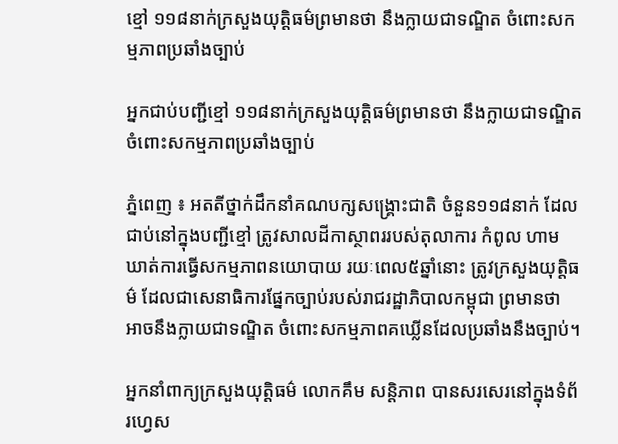ខ្មៅ ១១៨នាក់ក្រសួងយុត្តិធម៌ព្រមានថា នឹងក្លាយជាទណ្ឌិត ចំពោះសកម្មភាពប្រឆាំងច្បាប់

អ្នកជាប់បញ្ជីខ្មៅ ១១៨នាក់ក្រសួងយុត្តិធម៌ព្រមានថា នឹងក្លាយជាទណ្ឌិត ចំពោះសកម្មភាពប្រឆាំងច្បាប់

ភ្នំពេញ ៖ អតតីថ្នាក់ដឹកនាំគណបក្សសង្គ្រោះជាតិ ចំនួន១១៨នាក់ ដែលជាប់នៅក្នុងបញ្ជីខ្មៅ ត្រូវសាលដីកាស្ថាពររបស់តុលាការ កំពូល ហាមឃាត់ការធ្វើសកម្មភាពនយោបាយ រយៈពេល៥ឆ្នាំនោះ ត្រូវក្រសួងយុត្តិធម៌ ដែលជាសេនាធិការផ្នែកច្បាប់របស់រាជរដ្ឋាភិបាលកម្ពុជា ព្រមានថា អាចនឹងក្លាយជាទណ្ឌិត ចំពោះសកម្មភាពគឃ្លើនដែលប្រឆាំងនឹងច្បាប់។

អ្នកនាំពាក្យក្រសួងយុត្តិធម៌ លោកគឹម សន្តិភាព បានសរសេរនៅក្នុងទំព័រហ្វេស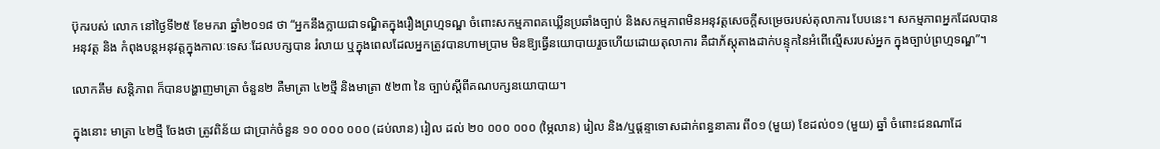ប៊ុករបស់ លោក នៅថ្ងៃទី២៥ ខែមករា ឆ្នាំ២០១៨ ថា “អ្នកនឹងក្លាយជាទណ្ឌិតក្នុងរឿងព្រហ្មទណ្ឌ ចំពោះសកម្មភាពគឃ្លើនប្រឆាំងច្បាប់ និងសកម្មភាពមិនអនុវត្តសេចក្តីសម្រេចរបស់តុលាការ បែបនេះ។ សកម្មភាពអ្នកដែលបានអនុវត្ត និង កំពុងបន្តអនុវត្តក្នុងកាលៈទេសៈដែលបក្សបាន រំលាយ ឬក្នុងពេលដែលអ្នកត្រូវបានហាមប្រាម មិនឱ្យធ្វើនយោបាយរួចហើយដោយតុលាការ គឺជាភ័ស្តុតាងដាក់បន្ទុកនៃអំពើល្មើសរបស់អ្នក ក្នុងច្បាប់ព្រហ្មទណ្ឌ”។

លោកគឹម សន្តិភាព ក៏បានបង្ហាញមាត្រា ចំនួន២ គឺមាត្រា ៤២ថ្មី និងមាត្រា ៥២៣ នៃ ច្បាប់ស្តីពីគណបក្សនយោបាយ។

ក្នុងនោះ មាត្រា ៤២ថ្មី ចែងថា ត្រូវពិន័យ ជាប្រាក់ចំនួន ១០ ០០០ ០០០ (ដប់លាន) រៀល ដល់ ២០ ០០០ ០០០ (ម្ភៃលាន) រៀល និង/ឬផ្តន្ទាទោសដាក់ពន្ធនាគារ ពី០១ (មួយ) ខែដល់០១ (មួយ) ឆ្នាំ ចំពោះជនណាដែ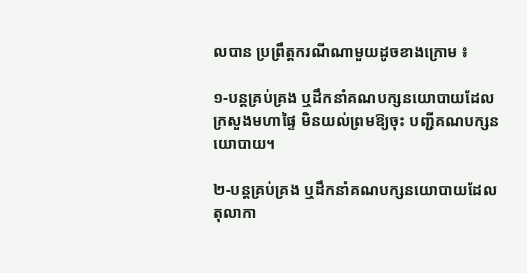លបាន ប្រព្រឹត្តករណីណាមួយដូចខាងក្រោម ៖

១-បន្តគ្រប់គ្រង ឬដឹកនាំគណបក្សនយោបាយដែលក្រសួងមហាផ្ទៃ មិនយល់ព្រមឱ្យចុះ បញ្ជីគណបក្សនយោបាយ។

២-បន្តគ្រប់គ្រង ឬដឹកនាំគណបក្សនយោបាយដែលតុលាកា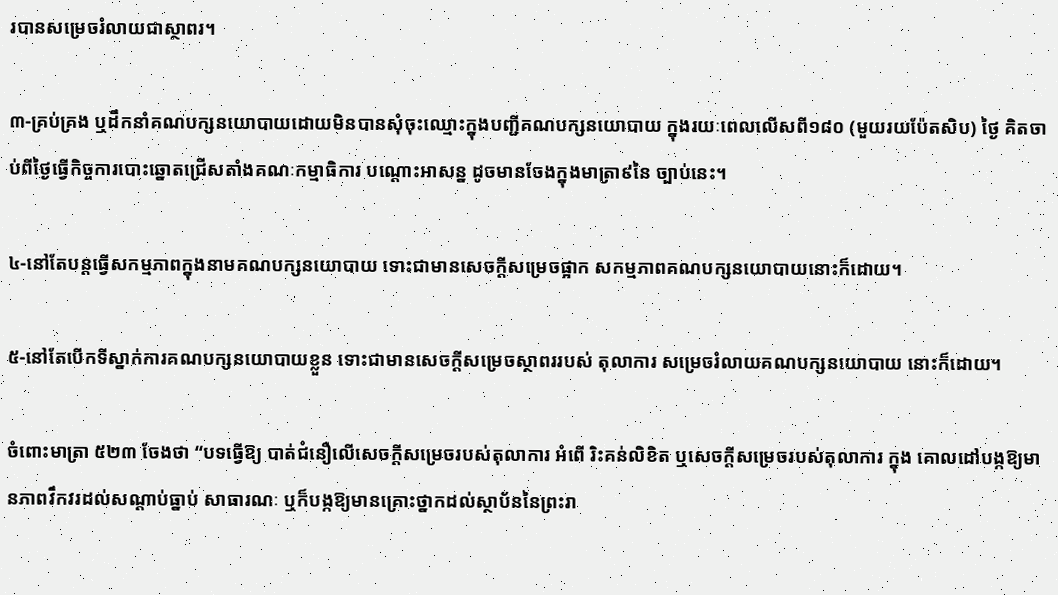របានសម្រេចរំលាយជាស្ថាពរ។

៣-គ្រប់គ្រង ឬដឹកនាំគណបក្សនយោបាយដោយមិនបានសុំចុះឈ្មោះក្នុងបញ្ជីគណបក្សនយោបាយ ក្នុងរយៈពេលលើសពី១៨០ (មួយរយប៉ែតសិប) ថ្ងៃ គិតចាប់ពីថ្ងៃធ្វើកិច្ចការបោះឆ្នោតជ្រើសតាំងគណៈកម្មាធិការ បណ្តោះអាសន្ន ដូចមានចែងក្នុងមាត្រា៩នៃ ច្បាប់នេះ។

៤-នៅតែបន្តធ្វើសកម្មភាពក្នុងនាមគណបក្សនយោបាយ ទោះជាមានសេចក្តីសម្រេចផ្អាក សកម្មភាពគណបក្សនយោបាយនោះក៏ដោយ។

៥-នៅតែបើកទីស្នាក់ការគណបក្សនយោបាយខ្លួន ទោះជាមានសេចក្តីសម្រេចស្ថាពររបស់ តុលាការ សម្រេចរំលាយគណបក្សនយោបាយ នោះក៏ដោយ។

ចំពោះមាត្រា ៥២៣ ចែងថា “បទធ្វើឱ្យ បាត់ជំនឿលើសេចក្តីសម្រេចរបស់តុលាការ អំពើ រិះគន់លិខិត ឬសេចក្តីសម្រេចរបស់តុលាការ ក្នុង គោលដៅបង្កឱ្យមានភាពវឹកវរដល់សណ្តាប់ធ្នាប់ សាធារណៈ ឬក៏បង្កឱ្យមានគ្រោះថ្នាកដល់ស្ថាប័ននៃព្រះរា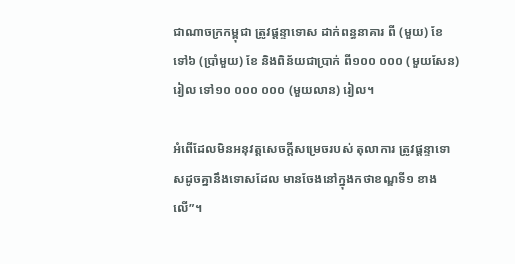ជាណាចក្រកម្ពុជា ត្រូវផ្តន្ទាទោស ដាក់ពន្ធនាគារ ពី (មួយ) ខែ ទៅ៦ (ប្រាំមួយ) ខែ និងពិន័យជាប្រាក់ ពី១០០ ០០០ (មួយសែន) រៀល ទៅ១០ ០០០ ០០០ (មួយលាន) រៀល។

អំពើដែលមិនអនុវត្តសេចក្តីសម្រេចរបស់ តុលាការ ត្រូវផ្តន្ទាទោសដូចគ្នានឹងទោសដែល មានចែងនៅក្នុងកថាខណ្ឌទី១ ខាងលើ”។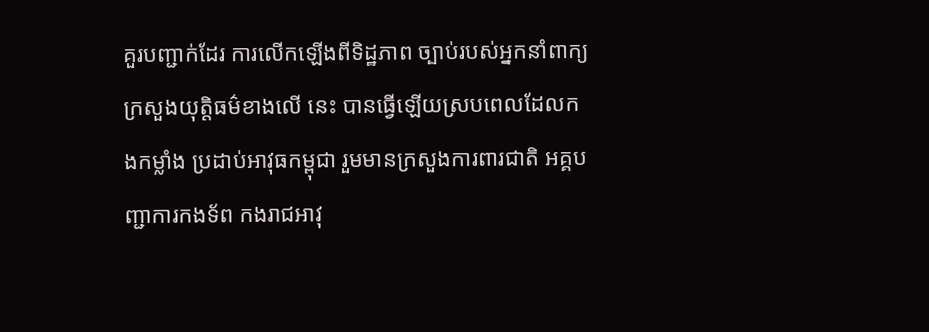គួរបញ្ជាក់ដែរ ការលើកឡើងពីទិដ្ឋភាព ច្បាប់របស់អ្នកនាំពាក្យក្រសួងយុត្តិធម៌ខាងលើ នេះ បានធ្វើឡើយស្របពេលដែលកងកម្លាំង ប្រដាប់អាវុធកម្ពុជា រួមមានក្រសួងការពារជាតិ អគ្គបញ្ជាការកងទ័ព កងរាជអាវុ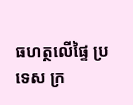ធហត្ថលើផ្ទៃ ប្រទេស ក្រ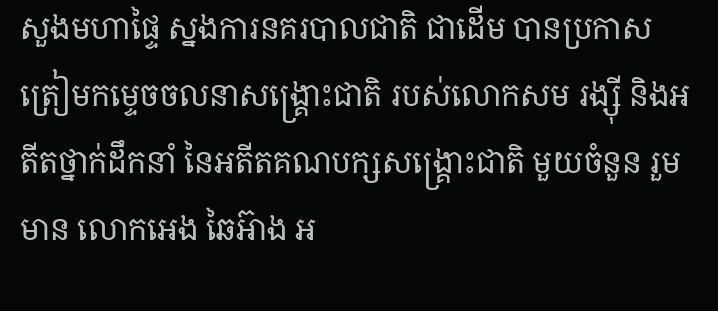សួងមហាផ្ទៃ ស្នងការនគរបាលជាតិ ជាដើម បានប្រកាសត្រៀមកម្ទេចចលនាសង្គ្រោះជាតិ របស់លោកសម រង្ស៊ី និងអតីតថ្នាក់ដឹកនាំ នៃអតីតគណបក្សសង្គ្រោះជាតិ មួយចំនួន រួមមាន លោកអេង ឆៃអ៊ាង អ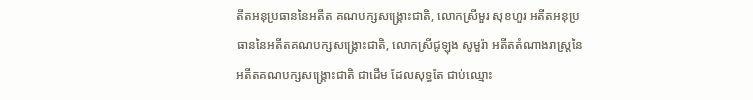តីតអនុប្រធាននៃអតីត គណបក្សសង្គ្រោះជាតិ, លោកស្រីមួរ សុខហួរ អតីតអនុប្រធាននៃអតីតគណបក្សសង្គ្រោះជាតិ, លោកស្រីជូឡុង សូមួរ៉ា អតីតតំណាងរាស្ត្រនៃ អតីតគណបក្សសង្គ្រោះជាតិ ជាដើម ដែលសុទ្ធតែ ជាប់ឈ្មោះ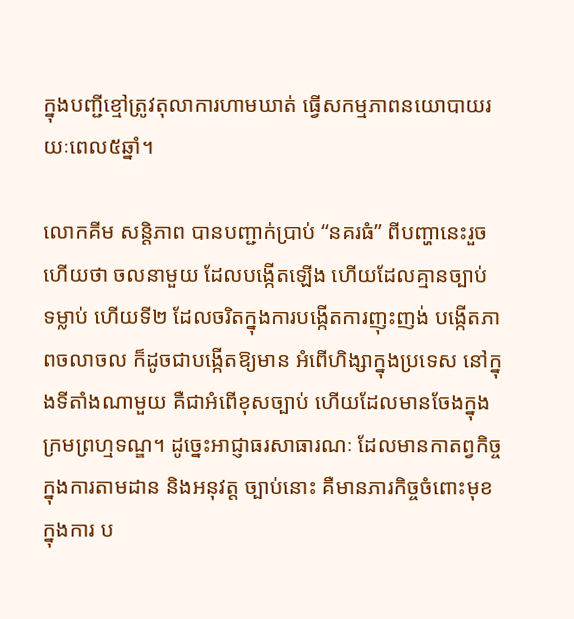ក្នុងបញ្ជីខ្មៅត្រូវតុលាការហាមឃាត់ ធ្វើសកម្មភាពនយោបាយរយៈពេល៥ឆ្នាំ។

លោកគីម សន្តិភាព បានបញ្ជាក់ប្រាប់ “នគរធំ” ពីបញ្ហានេះរួចហើយថា ចលនាមួយ ដែលបង្កើតឡើង ហើយដែលគ្មានច្បាប់ ទម្លាប់ ហើយទី២ ដែលចរិតក្នុងការបង្កើតការញុះញង់ បង្កើតភាពចលាចល ក៏ដូចជាបង្កើតឱ្យមាន អំពើហិង្សាក្នុងប្រទេស នៅក្នុងទីតាំងណាមួយ គឺជាអំពើខុសច្បាប់ ហើយដែលមានចែងក្នុង ក្រមព្រហ្មទណ្ឌ។ ដូច្នេះអាជ្ញាធរសាធារណៈ ដែលមានកាតព្វកិច្ចក្នុងការតាមដាន និងអនុវត្ត ច្បាប់នោះ គឺមានភារកិច្ចចំពោះមុខ ក្នុងការ ប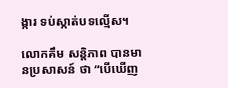ង្ការ ទប់ស្កាត់បទល្មើស។

លោកគឹម សន្តិភាព បានមានប្រសាសន៍ ថា “បើឃើញ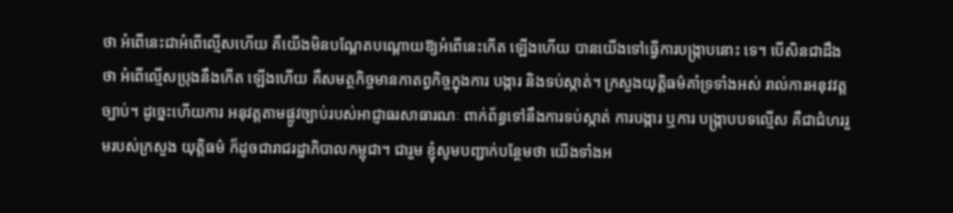ថា អំពើនេះជាអំពើល្មើសហើយ គឺយើងមិនបណ្តែតបណ្តោយឱ្យអំពើនេះកើត ឡើងហើយ បានយើងទៅធ្វើការបង្ក្រាបនោះ ទេ។ បើសិនជាដឹងថា អំពើល្មើសប្រុងនឹងកើត ឡើងហើយ គឺសមត្ថកិច្ចមានកាតព្វកិច្ចក្នុងការ បង្ការ និងទប់ស្កាត់។ ក្រសួងយុត្តិធម៌គាំទ្រទាំងអស់ រាល់ការអនុវវត្តច្បាប់។ ដូច្នេះហើយការ អនុវត្តតាមផ្លូវច្បាប់របស់អាជ្ញាធរសាធារណៈ ពាក់ព័ន្ធទៅនឹងការទប់ស្កាត់ ការបង្ការ ឬការ បង្ក្រាបបទល្មើស គឺជាជំហររួមរបស់ក្រសួង យុត្តិធម៌ ក៏ដូចជារាជរដ្ឋាភិបាលកម្ពុជា។ ជារួម ខ្ញុំសូមបញ្ជាក់បន្ថែមថា យើងទាំងអ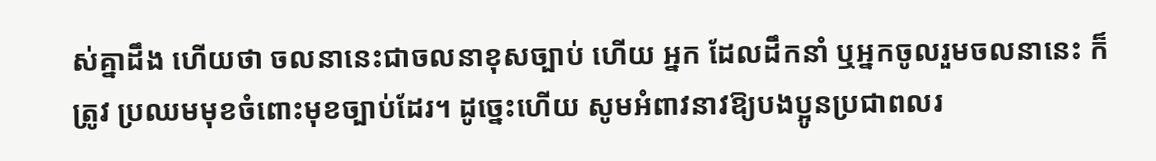ស់គ្នាដឹង ហើយថា ចលនានេះជាចលនាខុសច្បាប់ ហើយ អ្នក ដែលដឹកនាំ ឬអ្នកចូលរួមចលនានេះ ក៏ត្រូវ ប្រឈមមុខចំពោះមុខច្បាប់ដែរ។ ដូច្នេះហើយ សូមអំពាវនាវឱ្យបងប្អូនប្រជាពលរ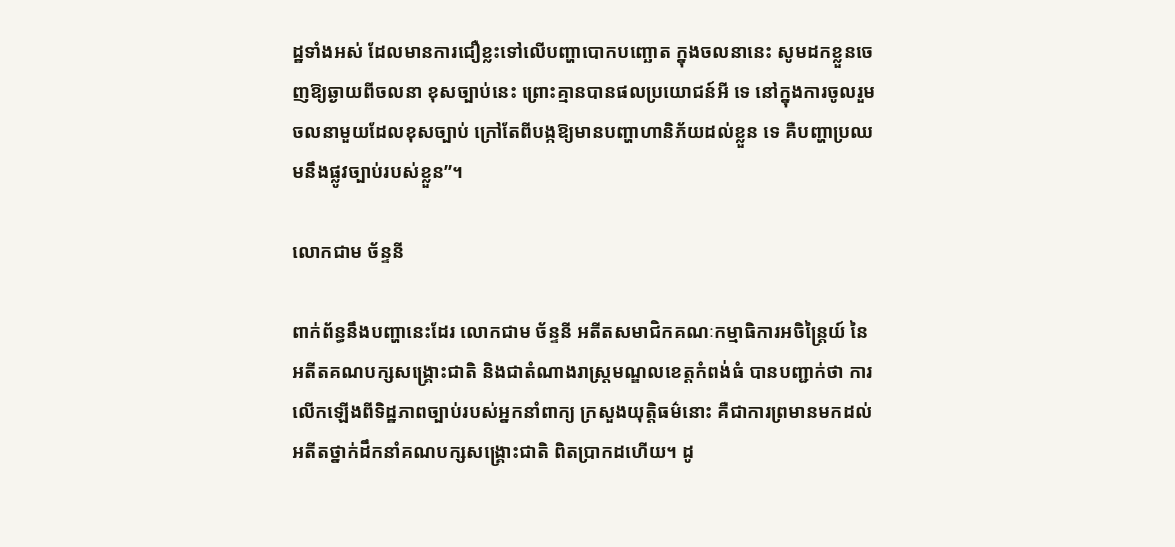ដ្ឋទាំងអស់ ដែលមានការជឿខ្លះទៅលើបញ្ហាបោកបញ្ឆោត ក្នុងចលនានេះ សូមដកខ្លួនចេញឱ្យឆ្ងាយពីចលនា ខុសច្បាប់នេះ ព្រោះគ្មានបានផលប្រយោជន៍អី ទេ នៅក្នុងការចូលរួមចលនាមួយដែលខុសច្បាប់ ក្រៅតែពីបង្កឱ្យមានបញ្ហាហានិភ័យដល់ខ្លួន ទេ គឺបញ្ហាប្រឈមនឹងផ្លូវច្បាប់របស់ខ្លួន”។

លោកជាម ច័ន្ទនី

ពាក់ព័ន្ធនឹងបញ្ហានេះដែរ លោកជាម ច័ន្ទនី អតីតសមាជិកគណៈកម្មាធិការអចិន្ត្រៃយ៍ នៃអតីតគណបក្សសង្គ្រោះជាតិ និងជាតំណាងរាស្ត្រមណ្ឌលខេត្តកំពង់ធំ បានបញ្ជាក់ថា ការ លើកឡើងពីទិដ្ឋភាពច្បាប់របស់អ្នកនាំពាក្យ ក្រសួងយុត្តិធម៌នោះ គឺជាការព្រមានមកដល់ អតីតថ្នាក់ដឹកនាំគណបក្សសង្គ្រោះជាតិ ពិតប្រាកដហើយ។ ដូ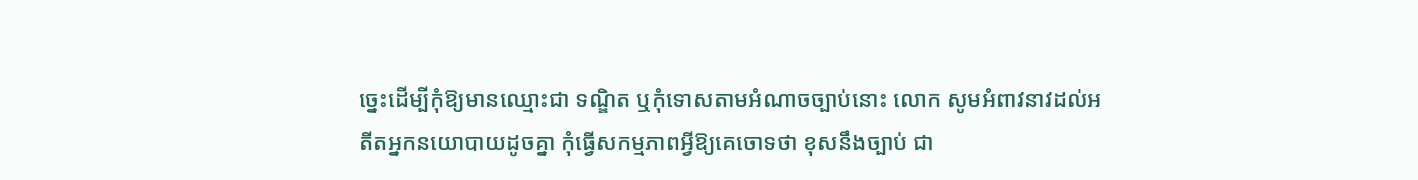ច្នេះដើម្បីកុំឱ្យមានឈ្មោះជា ទណ្ឌិត ឬកុំទោសតាមអំណាចច្បាប់នោះ លោក សូមអំពាវនាវដល់អតីតអ្នកនយោបាយដូចគ្នា កុំធ្វើសកម្មភាពអ្វីឱ្យគេចោទថា ខុសនឹងច្បាប់ ជា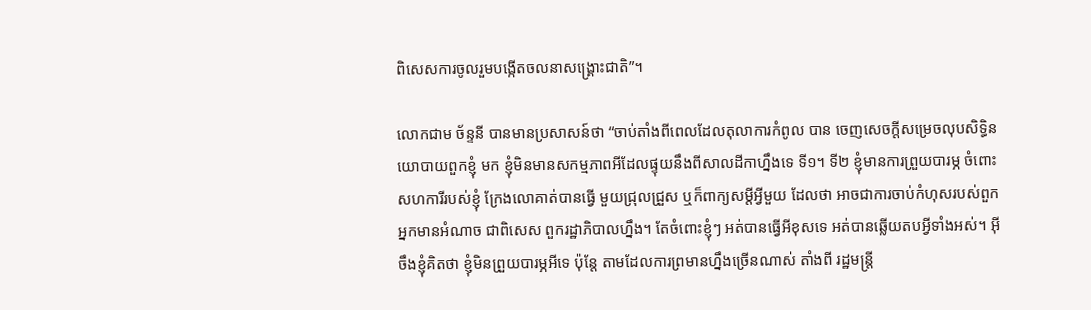ពិសេសការចូលរួមបង្កើតចលនាសង្គ្រោះជាតិ”។

លោកជាម ច័ន្ទនី បានមានប្រសាសន៍ថា “ចាប់តាំងពីពេលដែលតុលាការកំពូល បាន ចេញសេចក្តីសម្រេចលុបសិទ្ធិនយោបាយពួកខ្ញុំ មក ខ្ញុំមិនមានសកម្មភាពអីដែលផ្ទុយនឹងពីសាលដីកាហ្នឹងទេ ទី១។ ទី២ ខ្ញុំមានការព្រួយបារម្ភ ចំពោះសហការីរបស់ខ្ញុំ ក្រែងលោគាត់បានធ្វើ មួយជ្រុលជ្រួស ឬក៏ពាក្យសម្តីអ្វីមួយ ដែលថា អាចជាការចាប់កំហុសរបស់ពួកអ្នកមានអំណាច ជាពិសេស ពួករដ្ឋាភិបាលហ្នឹង។ តែចំពោះខ្ញុំៗ អត់បានធ្វើអីខុសទេ អត់បានឆ្លើយតបអ្វីទាំងអស់។ អ៊ីចឹងខ្ញុំគិតថា ខ្ញុំមិនព្រួយបារម្ភអីទេ ប៉ុន្តែ តាមដែលការព្រមានហ្នឹងច្រើនណាស់ តាំងពី រដ្ឋមន្ត្រី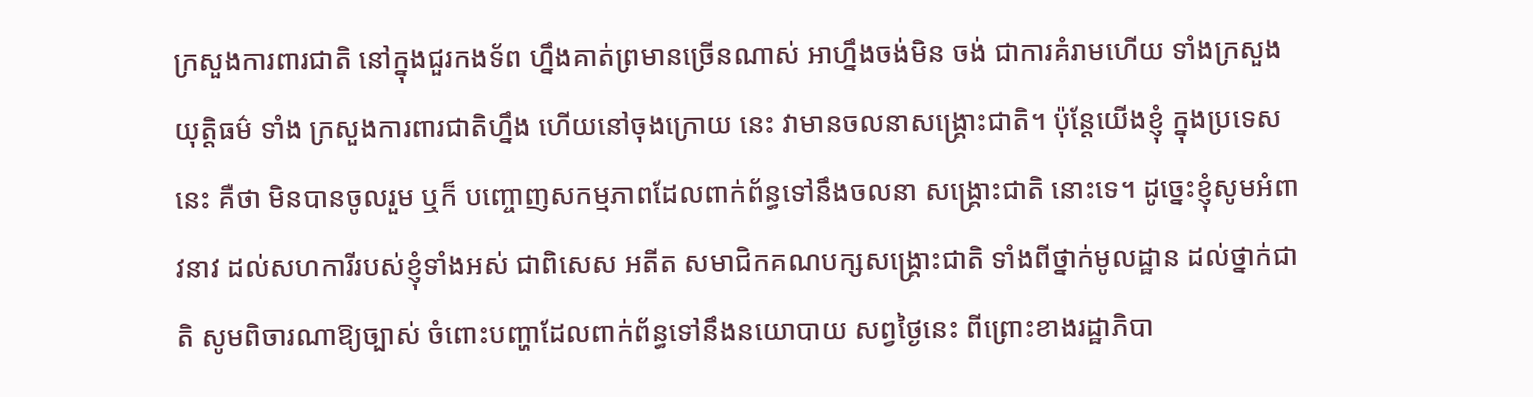ក្រសួងការពារជាតិ នៅក្នុងជួរកងទ័ព ហ្នឹងគាត់ព្រមានច្រើនណាស់ អាហ្នឹងចង់មិន ចង់ ជាការគំរាមហើយ ទាំងក្រសួងយុត្តិធម៌ ទាំង ក្រសួងការពារជាតិហ្នឹង ហើយនៅចុងក្រោយ នេះ វាមានចលនាសង្គ្រោះជាតិ។ ប៉ុន្តែយើងខ្ញុំ ក្នុងប្រទេសនេះ គឺថា មិនបានចូលរួម ឬក៏ បញ្ចោញសកម្មភាពដែលពាក់ព័ន្ធទៅនឹងចលនា សង្គ្រោះជាតិ នោះទេ។ ដូច្នេះខ្ញុំសូមអំពាវនាវ ដល់សហការីរបស់ខ្ញុំទាំងអស់ ជាពិសេស អតីត សមាជិកគណបក្សសង្គ្រោះជាតិ ទាំងពីថ្នាក់មូលដ្ឋាន ដល់ថ្នាក់ជាតិ សូមពិចារណាឱ្យច្បាស់ ចំពោះបញ្ហាដែលពាក់ព័ន្ធទៅនឹងនយោបាយ សព្វថ្ងៃនេះ ពីព្រោះខាងរដ្ឋាភិបា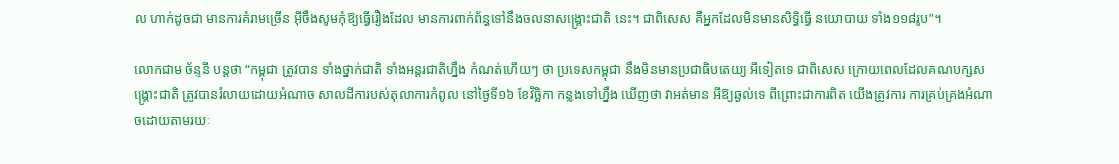ល ហាក់ដូចជា មានការគំរាមច្រើន អ៊ីចឹងសូមកុំឱ្យធ្វើរឿងដែល មានការពាក់ព័ន្ធទៅនឹងចលនាសង្គ្រោះជាតិ នេះ។ ជាពិសេស គឺអ្នកដែលមិនមានសិទ្ធិធ្វើ នយោបាយ ទាំង១១៨រូប”។

លោកជាម ច័ន្ទនី បន្តថា “កម្ពុជា ត្រូវបាន ទាំងថ្នាក់ជាតិ ទាំងអន្តរជាតិហ្នឹង កំណត់ហើយៗ ថា ប្រទេសកម្ពុជា នឹងមិនមានប្រជាធិបតេយ្យ អីទៀតទេ ជាពិសេស ក្រោយពេលដែលគណបក្សសង្គ្រោះជាតិ ត្រូវបានរំលាយដោយអំណាច សាលដីការបស់តុលាការកំពូល នៅថ្ងៃទី១៦ ខែវិច្ឆិកា កន្លងទៅហ្នឹង ឃើញថា វាអត់មាន អីឱ្យឆ្ងល់ទេ ពីព្រោះជាការពិត យើងត្រូវការ ការគ្រប់គ្រងអំណាចដោយតាមរយៈ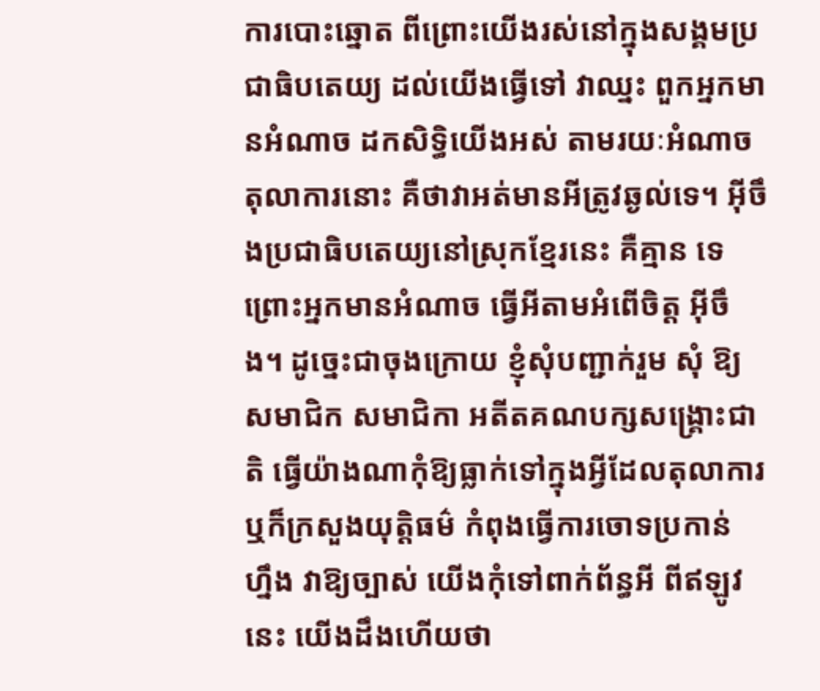ការបោះឆ្នោត ពីព្រោះយើងរស់នៅក្នុងសង្គមប្រជាធិបតេយ្យ ដល់យើងធ្វើទៅ វាឈ្នះ ពួកអ្នកមានអំណាច ដកសិទ្ធិយើងអស់ តាមរយៈអំណាច តុលាការនោះ គឺថាវាអត់មានអីត្រូវឆ្ងល់ទេ។ អ៊ីចឹងប្រជាធិបតេយ្យនៅស្រុកខ្មែរនេះ គឺគ្មាន ទេ ព្រោះអ្នកមានអំណាច ធ្វើអីតាមអំពើចិត្ត អ៊ីចឹង។ ដូច្នេះជាចុងក្រោយ ខ្ញុំសុំបញ្ជាក់រួម សុំ ឱ្យសមាជិក សមាជិកា អតីតគណបក្សសង្គ្រោះជាតិ ធ្វើយ៉ាងណាកុំឱ្យធ្លាក់ទៅក្នុងអ្វីដែលតុលាការ ឬក៏ក្រសួងយុត្តិធម៌ កំពុងធ្វើការចោទប្រកាន់ ហ្នឹង វាឱ្យច្បាស់ យើងកុំទៅពាក់ព័ន្ធអី ពីឥឡូវ នេះ យើងដឹងហើយថា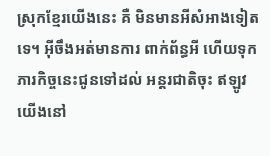ស្រុកខ្មែរយើងនេះ គឺ មិនមានអីសំអាងទៀតទេ។ អ៊ីចឹងអត់មានការ ពាក់ព័ន្ធអី ហើយទុកភារកិច្ចនេះជូនទៅដល់ អន្តរជាតិចុះ ឥឡូវយើងនៅ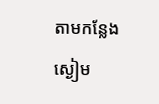តាមកន្លែងស្ងៀម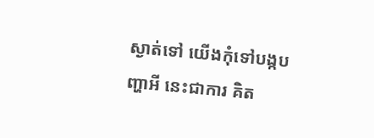ស្ងាត់ទៅ យើងកុំទៅបង្កបញ្ហាអី នេះជាការ គិត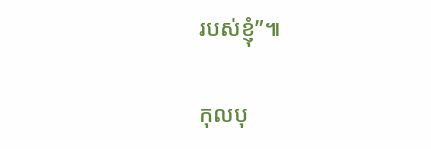របស់ខ្ញុំ”៕

កុលបុ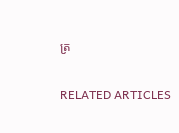ត្រ

RELATED ARTICLES